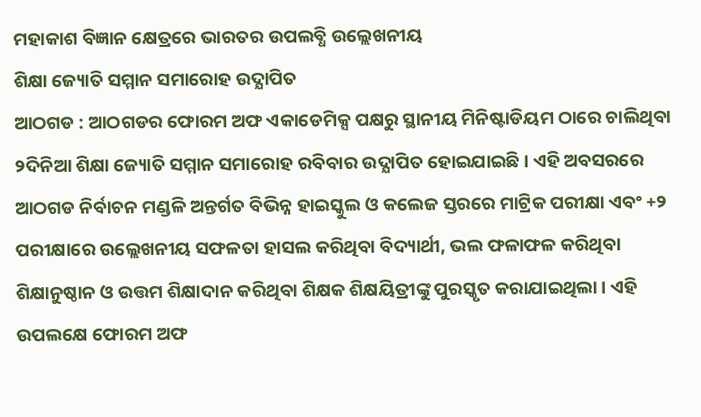ମହାକାଶ ବିଜ୍ଞାନ କ୍ଷେତ୍ରରେ ଭାରତର ଉପଲବ୍ଧି ଉଲ୍ଲେଖନୀୟ
ଶିକ୍ଷା ଜ୍ୟୋତି ସମ୍ମାନ ସମାରୋହ ଉଦ୍ଯାପିତ
ଆଠଗଡ : ଆଠଗଡର ଫୋରମ ଅଫ ଏକାଡେମିକ୍ସ ପକ୍ଷରୁ ସ୍ଥାନୀୟ ମିନିଷ୍ଟାଡିୟମ ଠାରେ ଚାଲିଥିବା ୨ଦିନିଆ ଶିକ୍ଷା ଜ୍ୟୋତି ସମ୍ମାନ ସମାରୋହ ରବିବାର ଉଦ୍ଯାପିତ ହୋଇଯାଇଛି । ଏହି ଅବସରରେ ଆଠଗଡ ନିର୍ବାଚନ ମଣ୍ଡଳି ଅନ୍ତର୍ଗତ ବିଭିନ୍ନ ହାଇସ୍କୁଲ ଓ କଲେଜ ସ୍ତରରେ ମାଟ୍ରିକ ପରୀକ୍ଷା ଏବଂ +୨ ପରୀକ୍ଷାରେ ଉଲ୍ଲେଖନୀୟ ସଫଳତା ହାସଲ କରିଥିବା ବିଦ୍ୟାର୍ଥୀ, ଭଲ ଫଳାଫଳ କରିଥିବା ଶିକ୍ଷାନୁଷ୍ଠାନ ଓ ଉତ୍ତମ ଶିକ୍ଷାଦାନ କରିଥିବା ଶିକ୍ଷକ ଶିକ୍ଷୟିତ୍ରୀଙ୍କୁ ପୁରସ୍କୃତ କରାଯାଇଥିଲା । ଏହି ଉପଲକ୍ଷେ ଫୋରମ ଅଫ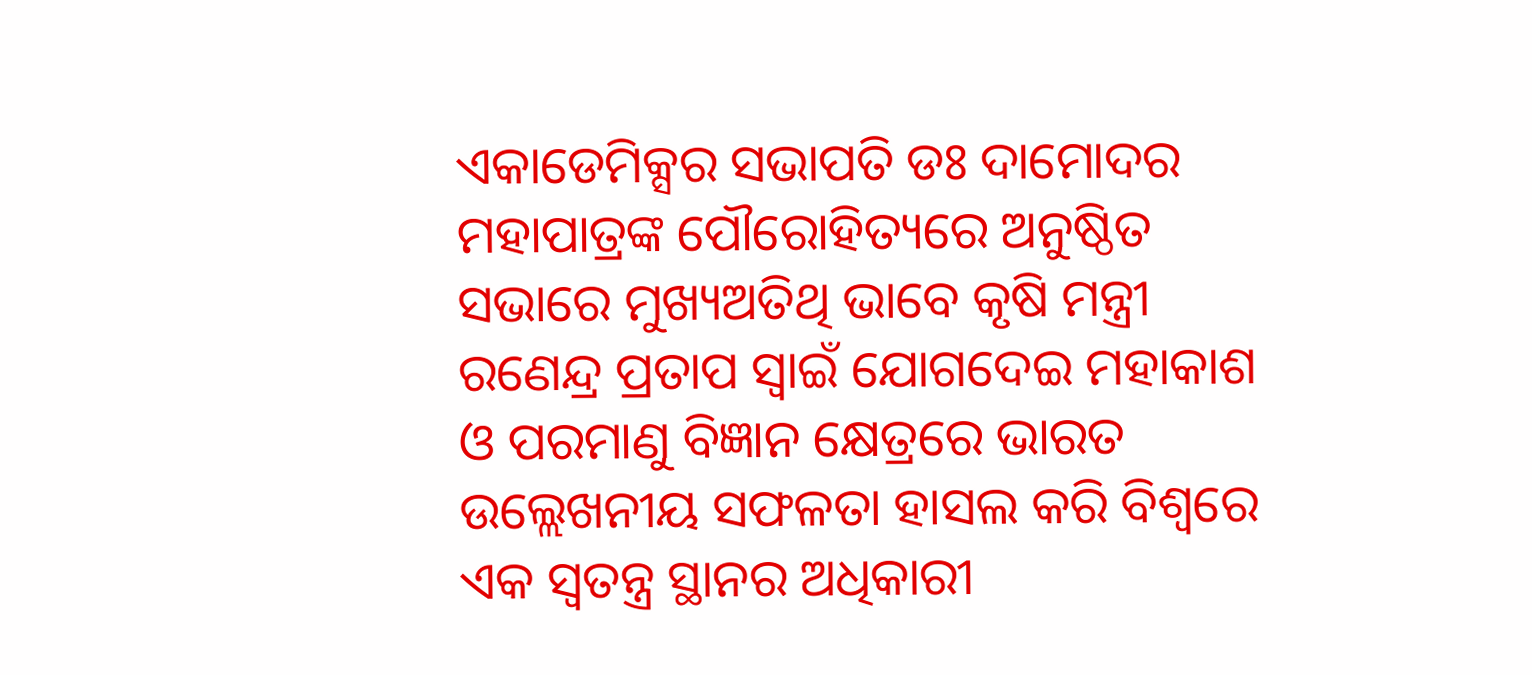ଏକାଡେମିକ୍ସର ସଭାପତି ଡଃ ଦାମୋଦର ମହାପାତ୍ରଙ୍କ ପୌରୋହିତ୍ୟରେ ଅନୁଷ୍ଠିତ ସଭାରେ ମୁଖ୍ୟଅତିଥି ଭାବେ କୃଷି ମନ୍ତ୍ରୀ ରଣେନ୍ଦ୍ର ପ୍ରତାପ ସ୍ୱାଇଁ ଯୋଗଦେଇ ମହାକାଶ ଓ ପରମାଣୁ ବିଜ୍ଞାନ କ୍ଷେତ୍ରରେ ଭାରତ ଉଲ୍ଲେଖନୀୟ ସଫଳତା ହାସଲ କରି ବିଶ୍ୱରେ ଏକ ସ୍ୱତନ୍ତ୍ର ସ୍ଥାନର ଅଧିକାରୀ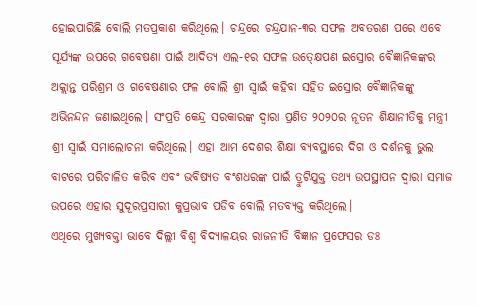ହୋଇପାରିଛି ବୋଲି ମତପ୍ରକାଶ କରିଥିଲେ। ଚନ୍ଦ୍ରରେ ଚନ୍ଦ୍ରଯାନ-୩ର ସଫଳ ଅବତରଣ ପରେ ଏବେ ସୂର୍ଯ୍ୟଙ୍କ ଉପରେ ଗବେଷଣା ପାଇଁ ଆଦିତ୍ୟ ଏଲ-୧ର ସଫଳ ଉତ୍କ୍ଷେପଣ ଇସ୍ରୋର ବୈଜ୍ଞାନିକଙ୍କର ଅକ୍ଲାନ୍ତ ପରିଶ୍ରମ ଓ ଗବେଷଣାର ଫଳ ବୋଲି ଶ୍ରୀ ସ୍ୱାଇଁ କହିବା ସହିତ ଇସ୍ରୋର ବୈଜ୍ଞାନିକଙ୍କୁ ଅଭିନନ୍ଦନ ଜଣାଇଥିଲେ। ସଂପ୍ରତି କେନ୍ଦ୍ର ସରକାରଙ୍କ ଦ୍ୱାରା ପ୍ରଣିତ ୨୦୨୦ର ନୂତନ ଶିକ୍ଷାନୀତିକୁ ମନ୍ତ୍ରୀ ଶ୍ରୀ ସ୍ୱାଇଁ ସମାଲୋଚନା କରିଥିଲେ। ଏହା ଆମ ଦେଶର ଶିକ୍ଷା ବ୍ୟବସ୍ଥାରେ ଦିଗ ଓ ଦର୍ଶନକୁ ଭୁଲ ବାଟରେ ପରିଚାଳିତ କରିବ ଏବଂ ଭବିଷ୍ୟତ ବଂଶଧରଙ୍କ ପାଇଁ ତ୍ରୁଟିଯୁକ୍ତ ତଥ୍ୟ ଉପସ୍ଥାପନ ଦ୍ୱାରା ସମାଜ ଉପରେ ଏହାର ସୁଦୂରପ୍ରସାରୀ କୁପ୍ରଭାବ ପଡିବ ବୋଲି ମତବ୍ୟକ୍ତ କରିଥିଲେ।
ଏଥିରେ ମୁଖ୍ୟବକ୍ତା ଭାବେ ଦିଲ୍ଲୀ ବିଶ୍ୱ ବିଦ୍ୟାଳୟର ରାଜନୀତି ବିଜ୍ଞାନ ପ୍ରଫେସର ଡଃ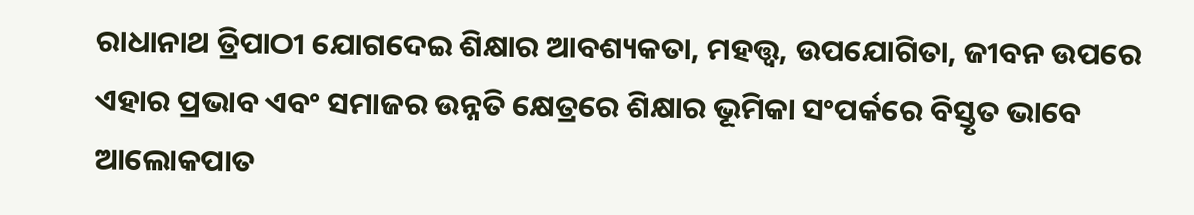ରାଧାନାଥ ତ୍ରିପାଠୀ ଯୋଗଦେଇ ଶିକ୍ଷାର ଆବଶ୍ୟକତା, ମହତ୍ତ୍ୱ, ଉପଯୋଗିତା, ଜୀବନ ଉପରେ ଏହାର ପ୍ରଭାବ ଏବଂ ସମାଜର ଉନ୍ନତି କ୍ଷେତ୍ରରେ ଶିକ୍ଷାର ଭୂମିକା ସଂପର୍କରେ ବିସ୍ତୃତ ଭାବେ ଆଲୋକପାତ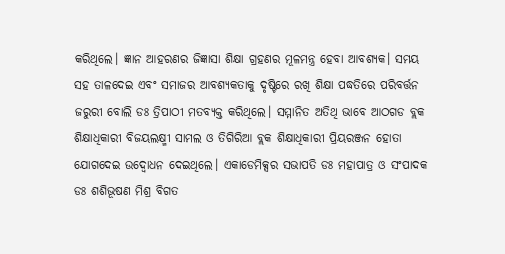କରିଥିଲେ। ଜ୍ଞାନ ଆହରଣର ଜିଜ୍ଞାସା ଶିକ୍ଷା ଗ୍ରହଣର ମୂଳମନ୍ତ୍ର ହେବା ଆବଶ୍ୟକ। ସମୟ ସହ ତାଳଦେଇ ଏବଂ ସମାଜର ଆବଶ୍ୟକତାକୁ ଦୃଷ୍ଟିରେ ରଖି ଶିକ୍ଷା ପଦ୍ଧତିରେ ପରିବର୍ତ୍ତନ ଜରୁରୀ ବୋଲି ଡଃ ତ୍ରିପାଠୀ ମତବ୍ୟକ୍ତ କରିଥିଲେ। ସମ୍ମାନିତ ଅତିଥି ଭାବେ ଆଠଗଡ ବ୍ଲକ ଶିକ୍ଷାଧିକାରୀ ବିଜୟଲକ୍ଷ୍ମୀ ସାମଲ ଓ ତିଗିରିଆ ବ୍ଲକ ଶିକ୍ଷାଧିକାରୀ ପ୍ରିୟରଞ୍ଜନ ହୋତା ଯୋଗଦେଇ ଉଦ୍ବୋଧନ ଦେଇଥିଲେ। ଏକାଡେମିକ୍ସର ସଭାପତି ଡଃ ମହାପାତ୍ର ଓ ସଂପାଦକ ଡଃ ଶଶିଭୂଷଣ ମିଶ୍ର ବିଗତ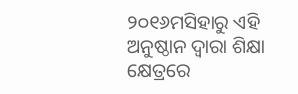୨୦୧୬ମସିହାରୁ ଏହି ଅନୁଷ୍ଠାନ ଦ୍ୱାରା ଶିକ୍ଷା କ୍ଷେତ୍ରରେ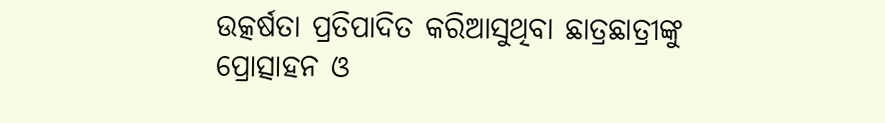ଉତ୍କର୍ଷତା ପ୍ରତିପାଦିତ କରିଆସୁଥିବା ଛାତ୍ରଛାତ୍ରୀଙ୍କୁ ପ୍ରୋତ୍ସାହନ ଓ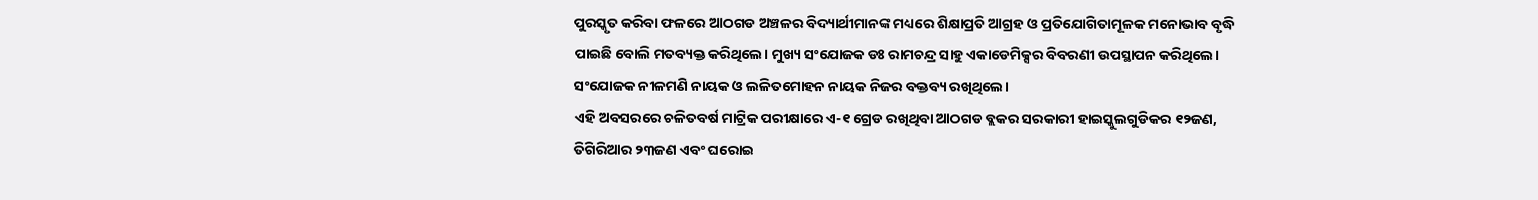ପୁରସ୍କୃତ କରିବା ଫଳରେ ଆଠଗଡ ଅଞ୍ଚଳର ବିଦ୍ୟାର୍ଥୀମାନଙ୍କ ମଧ୍ୟରେ ଶିକ୍ଷାପ୍ରତି ଆଗ୍ରହ ଓ ପ୍ରତିଯୋଗିତାମୂଳକ ମନୋଭାବ ବୃଦ୍ଧି ପାଇଛି ବୋଲି ମତବ୍ୟକ୍ତ କରିଥିଲେ। ମୁଖ୍ୟ ସଂଯୋଜକ ଡଃ ରାମଚନ୍ଦ୍ର ସାହୁ ଏକାଡେମିକ୍ସର ବିବରଣୀ ଉପସ୍ଥାପନ କରିଥିଲେ। ସଂଯୋଜକ ନୀଳମଣି ନାୟକ ଓ ଲଳିତମୋହନ ନାୟକ ନିଜର ବକ୍ତବ୍ୟ ରଖିଥିଲେ।
ଏହି ଅବସରରେ ଚଳିତବର୍ଷ ମାଟ୍ରିକ ପରୀକ୍ଷାରେ ଏ-୧ ଗ୍ରେଡ ରଖିଥିବା ଆଠଗଡ ବ୍ଲକର ସରକାରୀ ହାଇସ୍କୁଲଗୁଡିକର ୧୨ଜଣ, ତିଗିରିଆର ୨୩ଜଣ ଏବଂ ଘରୋଇ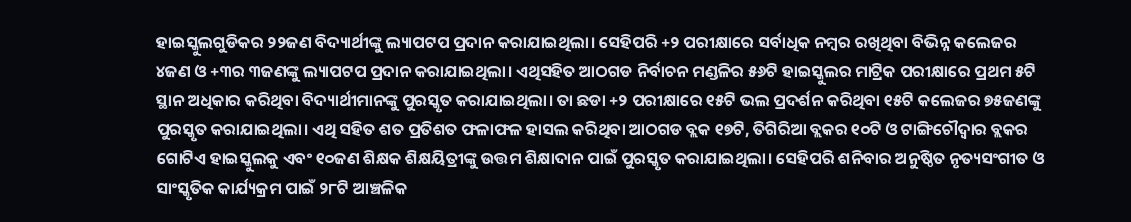ହାଇସ୍କୁଲଗୁଡିକର ୨୨ଜଣ ବିଦ୍ୟାର୍ଥୀଙ୍କୁ ଲ୍ୟାପଟପ ପ୍ରଦାନ କରାଯାଇଥିଲା। ସେହିପରି +୨ ପରୀକ୍ଷାରେ ସର୍ବାଧିକ ନମ୍ବର ରଖିଥିବା ବିଭିନ୍ନ କଲେଜର ୪ଜଣ ଓ +୩ର ୩ଜଣଙ୍କୁ ଲ୍ୟାପଟପ ପ୍ରଦାନ କରାଯାଇଥିଲା। ଏଥିସହିତ ଆଠଗଡ ନିର୍ବାଚନ ମଣ୍ଡଳିର ୫୬ଟି ହାଇସ୍କୁଲର ମାଟ୍ରିକ ପରୀକ୍ଷାରେ ପ୍ରଥମ ୫ଟି ସ୍ଥାନ ଅଧିକାର କରିଥିବା ବିଦ୍ୟାର୍ଥୀମାନଙ୍କୁ ପୁରସ୍କୃତ କରାଯାଇଥିଲା। ତା ଛଡା +୨ ପରୀକ୍ଷାରେ ୧୫ଟି ଭଲ ପ୍ରଦର୍ଶନ କରିଥିବା ୧୫ଟି କଲେଜର ୭୫ଜଣଙ୍କୁ ପୁରସ୍କୃତ କରାଯାଇଥିଲା। ଏଥି ସହିତ ଶତ ପ୍ରତିଶତ ଫଳାଫଳ ହାସଲ କରିଥିବା ଆଠଗଡ ବ୍ଲକ ୧୭ଟି, ତିଗିରିଆ ବ୍ଲକର ୧୦ଟି ଓ ଟାଙ୍ଗିଚୌଦ୍ୱାର ବ୍ଲକର ଗୋଟିଏ ହାଇସ୍କୁଲକୁ ଏବଂ ୧୦ଜଣ ଶିକ୍ଷକ ଶିକ୍ଷୟିତ୍ରୀଙ୍କୁ ଉତ୍ତମ ଶିକ୍ଷାଦାନ ପାଇଁ ପୁରସ୍କୃତ କରାଯାଇଥିଲା। ସେହିପରି ଶନିବାର ଅନୁଷ୍ଠିତ ନୃତ୍ୟସଂଗୀତ ଓ ସାଂସ୍କୃତିକ କାର୍ଯ୍ୟକ୍ରମ ପାଇଁ ୨୮ଟି ଆଞ୍ଚଳିକ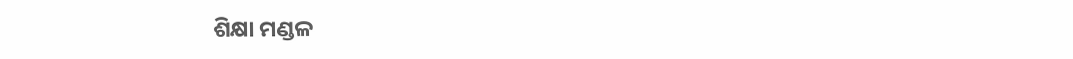ଶିକ୍ଷା ମଣ୍ଡଳ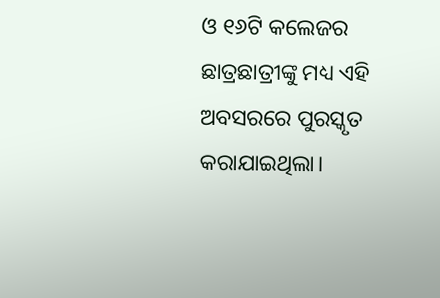ଓ ୧୬ଟି କଲେଜର ଛାତ୍ରଛାତ୍ରୀଙ୍କୁ ମଧ୍ୟ ଏହି ଅବସରରେ ପୁରସ୍କୃତ କରାଯାଇଥିଲା।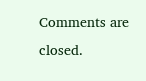Comments are closed.